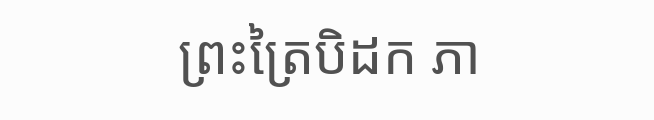ព្រះត្រៃបិដក ភា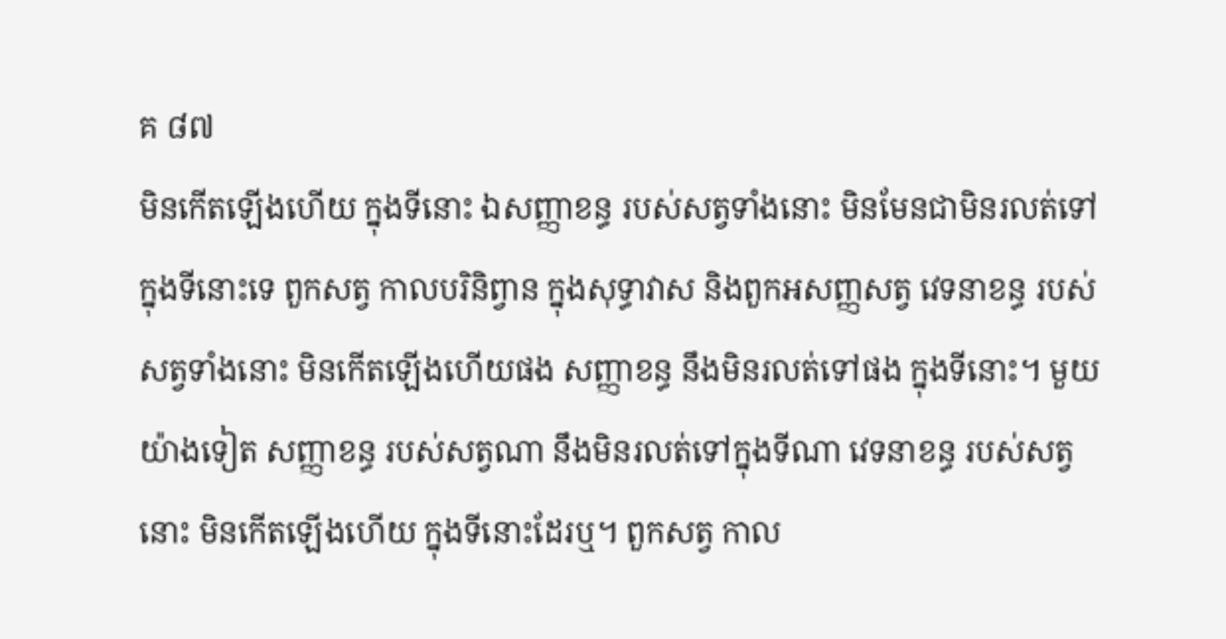គ ៨៧
មិនកើតឡើងហើយ ក្នុងទីនោះ ឯសញ្ញាខន្ធ របស់សត្វទាំងនោះ មិនមែនជាមិនរលត់ទៅ ក្នុងទីនោះទេ ពួកសត្វ កាលបរិនិព្វាន ក្នុងសុទ្ធាវាស និងពួកអសញ្ញសត្វ វេទនាខន្ធ របស់សត្វទាំងនោះ មិនកើតឡើងហើយផង សញ្ញាខន្ធ នឹងមិនរលត់ទៅផង ក្នុងទីនោះ។ មួយយ៉ាងទៀត សញ្ញាខន្ធ របស់សត្វណា នឹងមិនរលត់ទៅក្នុងទីណា វេទនាខន្ធ របស់សត្វនោះ មិនកើតឡើងហើយ ក្នុងទីនោះដែរឬ។ ពួកសត្វ កាល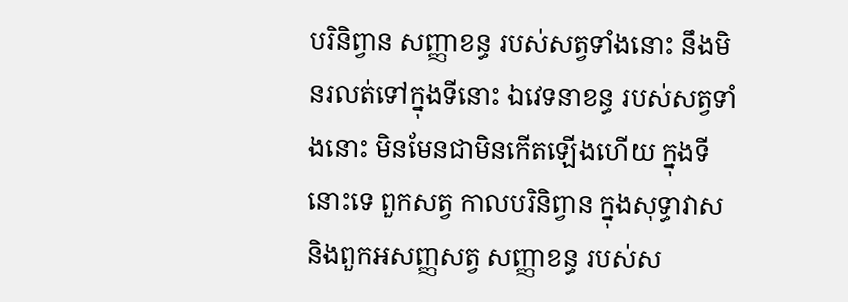បរិនិព្វាន សញ្ញាខន្ធ របស់សត្វទាំងនោះ នឹងមិនរលត់ទៅក្នុងទីនោះ ឯវេទនាខន្ធ របស់សត្វទាំងនោះ មិនមែនជាមិនកើតឡើងហើយ ក្នុងទីនោះទេ ពួកសត្វ កាលបរិនិព្វាន ក្នុងសុទ្ធាវាស និងពួកអសញ្ញសត្វ សញ្ញាខន្ធ របស់ស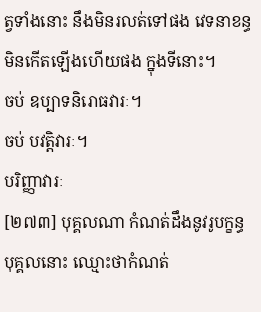ត្វទាំងនោះ នឹងមិនរលត់ទៅផង វេទនាខន្ធ មិនកើតឡើងហើយផង ក្នុងទីនោះ។
ចប់ ឧប្បាទនិរោធវារៈ។
ចប់ បវត្តិវារៈ។
បរិញ្ញាវារៈ
[២៧៣] បុគ្គលណា កំណត់ដឹងនូវរូបក្ខន្ធ បុគ្គលនោះ ឈ្មោះថាកំណត់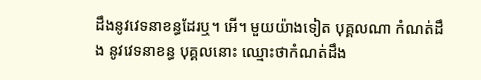ដឹងនូវវេទនាខន្ធដែរឬ។ អើ។ មួយយ៉ាងទៀត បុគ្គលណា កំណត់ដឹង នូវវេទនាខន្ធ បុគ្គលនោះ ឈ្មោះថាកំណត់ដឹង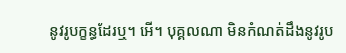នូវរូបក្ខន្ធដែរឬ។ អើ។ បុគ្គលណា មិនកំណត់ដឹងនូវរូប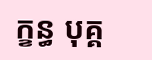ក្ខន្ធ បុគ្គ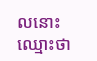លនោះ ឈ្មោះថា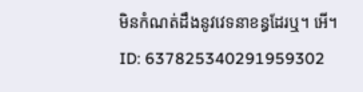មិនកំណត់ដឹងនូវវេទនាខន្ធដែរឬ។ អើ។
ID: 637825340291959302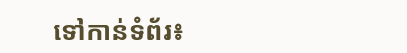ទៅកាន់ទំព័រ៖